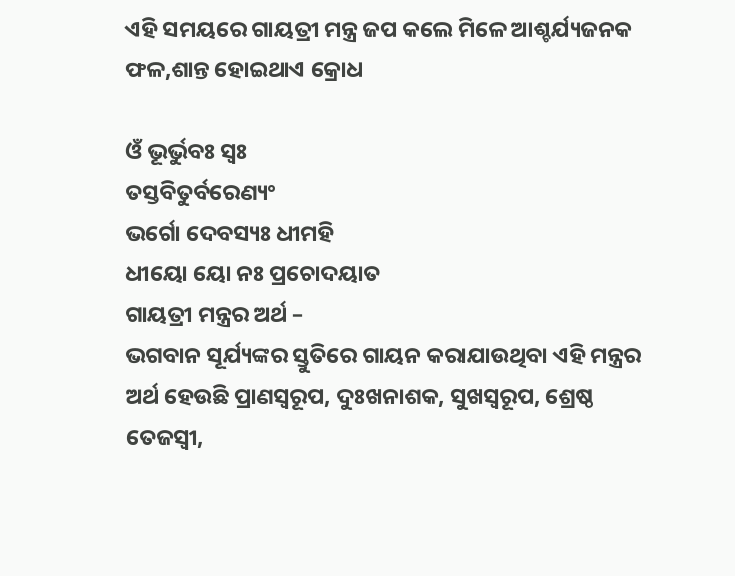ଏହି ସମୟରେ ଗାୟତ୍ରୀ ମନ୍ତ୍ର ଜପ କଲେ ମିଳେ ଆଶ୍ଚର୍ଯ୍ୟଜନକ ଫଳ,ଶାନ୍ତ ହୋଇଥାଏ କ୍ରୋଧ

ଓଁ ଭୂର୍ଭୁବଃ ସ୍ୱଃ
ତସ୍ତବିତୁର୍ବରେଣ୍ୟଂ
ଭର୍ଗୋ ଦେବସ୍ୟଃ ଧୀମହି
ଧୀୟୋ ୟୋ ନଃ ପ୍ରଚୋଦୟାତ
ଗାୟତ୍ରୀ ମନ୍ତ୍ରର ଅର୍ଥ –
ଭଗବାନ ସୂର୍ଯ୍ୟଙ୍କର ସ୍ତୁତିରେ ଗାୟନ କରାଯାଉଥିବା ଏହି ମନ୍ତ୍ରର ଅର୍ଥ ହେଉଛି ପ୍ରାଣସ୍ୱରୂପ, ଦୁଃଖନାଶକ, ସୁଖସ୍ୱରୂପ, ଶ୍ରେଷ୍ଠ ତେଜସ୍ୱୀ,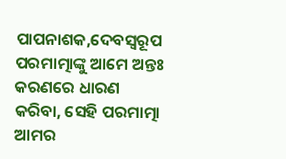ପାପନାଶକ,ଦେବସ୍ୱରୂପ ପରମାତ୍ମାଙ୍କୁ ଆମେ ଅନ୍ତଃ କରଣରେ ଧାରଣ କରିବା, ସେହି ପରମାତ୍ମା ଆମର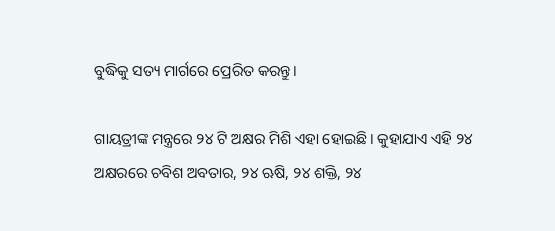ବୁଦ୍ଧିକୁ ସତ୍ୟ ମାର୍ଗରେ ପ୍ରେରିତ କରନ୍ତୁ।

ଗାୟତ୍ରୀଙ୍କ ମନ୍ତ୍ରରେ ୨୪ ଟି ଅକ୍ଷର ମିଶି ଏହା ହୋଇଛି। କୁହାଯାଏ ଏହି ୨୪ ଅକ୍ଷରରେ ଚବିଶ ଅବତାର, ୨୪ ଋଷି, ୨୪ ଶକ୍ତି, ୨୪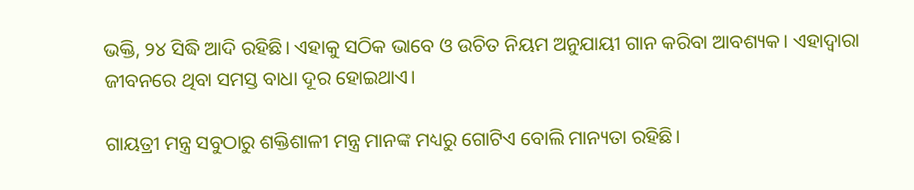ଭକ୍ତି, ୨୪ ସିଦ୍ଧି ଆଦି ରହିଛି। ଏହାକୁ ସଠିକ ଭାବେ ଓ ଉଚିତ ନିୟମ ଅନୁଯାୟୀ ଗାନ କରିବା ଆବଶ୍ୟକ। ଏହାଦ୍ୱାରା ଜୀବନରେ ଥିବା ସମସ୍ତ ବାଧା ଦୂର ହୋଇଥାଏ।

ଗାୟତ୍ରୀ ମନ୍ତ୍ର ସବୁଠାରୁ ଶକ୍ତିଶାଳୀ ମନ୍ତ୍ର ମାନଙ୍କ ମଧ୍ୟରୁ ଗୋଟିଏ ବୋଲି ମାନ୍ୟତା ରହିଛି।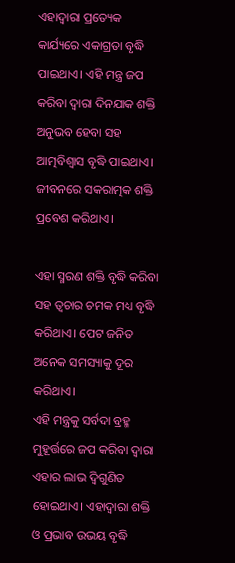ଏହାଦ୍ୱାରା ପ୍ରତ୍ୟେକ କାର୍ଯ୍ୟରେ ଏକାଗ୍ରତା ବୃଦ୍ଧି ପାଇଥାଏ। ଏହି ମନ୍ତ୍ର ଜପ କରିବା ଦ୍ୱାରା ଦିନଯାକ ଶକ୍ତି ଅନୁଭବ ହେବା ସହ ଆତ୍ମବିଶ୍ୱାସ ବୃଦ୍ଧି ପାଇଥାଏ। ଜୀବନରେ ସକରାତ୍ମକ ଶକ୍ତି ପ୍ରବେଶ କରିଥାଏ।

ଏହା ସ୍ମରଣ ଶକ୍ତି ବୃଦ୍ଧି କରିବା ସହ ତ୍ୱଚାର ଚମକ ମଧ୍ୟ ବୃଦ୍ଧି କରିଥାଏ। ପେଟ ଜନିତ ଅନେକ ସମସ୍ୟାକୁ ଦୂର କରିଥାଏ।
ଏହି ମନ୍ତ୍ରକୁ ସର୍ବଦା ବ୍ରହ୍ମ ମୁହୂର୍ତ୍ତରେ ଜପ କରିବା ଦ୍ୱାରା ଏହାର ଲାଭ ଦ୍ୱିଗୁଣିତ ହୋଇଥାଏ। ଏହାଦ୍ୱାରା ଶକ୍ତି ଓ ପ୍ରଭାବ ଉଭୟ ବୃଦ୍ଧି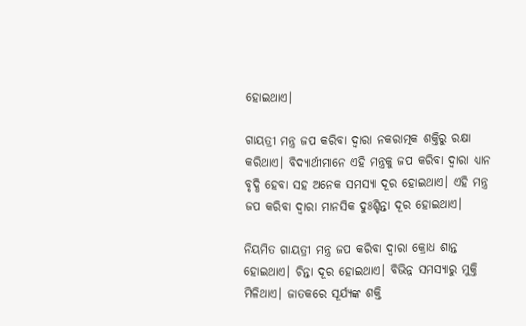ହୋଇଥାଏ।

ଗାୟତ୍ରୀ ମନ୍ତ୍ର ଜପ କରିବା ଦ୍ୱାରା ନକରାତ୍ମକ ଶକ୍ତିରୁ ରକ୍ଷା କରିଥାଏ। ବିଦ୍ୟାର୍ଥୀମାନେ ଏହି ମନ୍ତ୍ରକୁ ଜପ କରିବା ଦ୍ୱାରା ଧ୍ୟାନ ବୃଦ୍ଧି ହେବା ସହ ଅନେକ ସମସ୍ୟା ଦୂର ହୋଇଥାଏ। ଏହି ମନ୍ତ୍ର ଜପ କରିବା ଦ୍ୱାରା ମାନସିକ ଦୁଃଶ୍ଚିନ୍ତା ଦୂର ହୋଇଥାଏ।

ନିୟମିତ ଗାୟତ୍ରୀ ମନ୍ତ୍ର ଜପ କରିବା ଦ୍ୱାରା କ୍ରୋଧ ଶାନ୍ତ ହୋଇଥାଏ। ଚିନ୍ତା ଦୂର ହୋଇଥାଏ। ବିଭିନ୍ନ ସମସ୍ୟାରୁ ମୁକ୍ତି ମିଳିଥାଏ। ଜାତକରେ ସୂର୍ଯ୍ୟଙ୍କ ଶକ୍ତି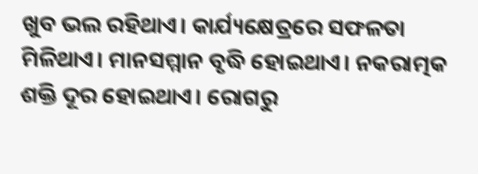ଖୁବ ଭଲ ରହିଥାଏ। କାର୍ଯ୍ୟକ୍ଷେତ୍ରରେ ସଫଳତା ମିଳିଥାଏ। ମାନସମ୍ମାନ ବୃଦ୍ଧି ହୋଇଥାଏ। ନକରାତ୍ମକ ଶକ୍ତି ଦୂର ହୋଇଥାଏ। ରୋଗରୁ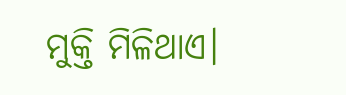ମୁକ୍ତି ମିଳିଥାଏ।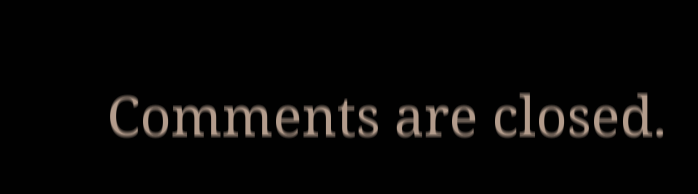Comments are closed.